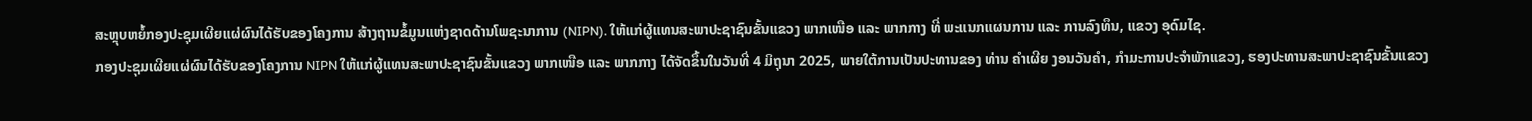ສະຫຼຸບຫຍໍ້ກອງປະຊຸມເຜີຍແຜ່ຜົນໄດ້ຮັບຂອງໂຄງການ ສ້າງຖານຂໍ້ມູນແຫ່ງຊາດດ້ານໂພຊະນາການ (NIPN). ໃຫ້ແກ່ຜູ້ແທນສະພາປະຊາຊົນຂັ້ນແຂວງ ພາກເໜືອ ແລະ ພາກກາງ ທີ່ ພະແນກແຜນການ ແລະ ການລົງທຶນ, ແຂວງ ອຸດົມໄຊ.
ກອງປະຊຸມເຜີຍແຜ່ຜົນໄດ້ຮັບຂອງໂຄງການ NIPN ໃຫ້ແກ່ຜູ້ແທນສະພາປະຊາຊົນຂັ້ນແຂວງ ພາກເໜືອ ແລະ ພາກກາງ ໄດ້ຈັດຂຶ້ນໃນວັນທີ່ 4 ມິຖຸນາ 2025, ພາຍໃຕ້ການເປັນປະທານຂອງ ທ່ານ ຄໍາເຜີຍ ງອນວັນຄໍາ, ກໍາມະການປະຈໍາພັກແຂວງ, ຮອງປະທານສະພາປະຊາຊົນຂັ້ນແຂວງ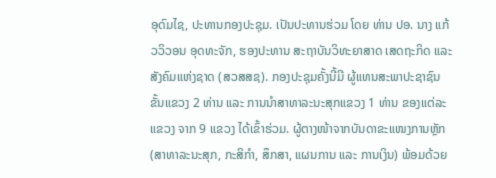ອຸດົມໄຊ, ປະທານກອງປະຊຸມ. ເປັນປະທານຮ່ວມ ໂດຍ ທ່ານ ປອ. ນາງ ແກ້ວວິວອນ ອຸດທະຈັກ, ຮອງປະທານ ສະຖາບັນວິທະຍາສາດ ເສດຖະກິດ ແລະ ສັງຄົມແຫ່ງຊາດ (ສວສສຊ). ກອງປະຊຸມຄັ້ງນີ້ມີ ຜູ້ແທນສະພາປະຊາຊົນຂັ້ນແຂວງ 2 ທ່ານ ແລະ ການນໍາສາທາລະນະສຸກແຂວງ 1 ທ່ານ ຂອງແຕ່ລະແຂວງ ຈາກ 9 ແຂວງ ໄດ້ເຂົ້າຮ່ວມ. ຜູ້ຕາງໜ້າຈາກບັນດາຂະແໜງການຫຼັກ (ສາທາລະນະສຸກ, ກະສິກໍາ, ສຶກສາ, ແຜນການ ແລະ ການເງິນ) ພ້ອມດ້ວຍ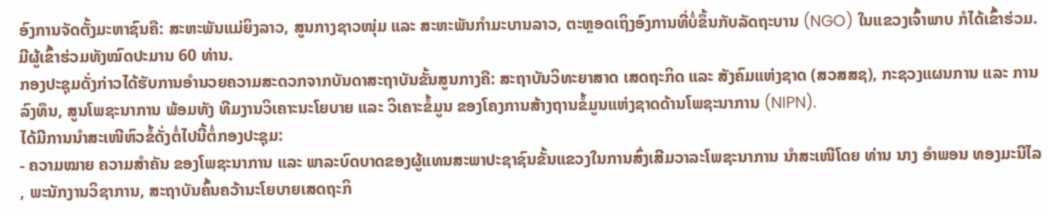ອົງການຈັດຕັ້ງມະຫາຊົນຄື: ສະຫະພັນແມ່ຍິງລາວ, ສູນກາງຊາວໜຸ່ມ ແລະ ສະຫະພັນກຳມະບານລາວ, ຕະຫຼອດເຖິງອົງການທີ່ບໍ່ຂຶ້ນກັບລັດຖະບານ (NGO) ໃນແຂວງເຈົ້າພາບ ກໍໄດ້ເຂົ້າຮ່ວມ. ມີຜູ້ເຂົ້າຮ່ວມທັງໝົດປະມານ 60 ທ່ານ.
ກອງປະຊຸມດັ່ງກ່າວໄດ້ຮັບການອຳນວຍຄວາມສະດວກຈາກບັນດາສະຖາບັນຂັ້ນສູນກາງຄື: ສະຖາບັນວິທະຍາສາດ ເສດຖະກິດ ແລະ ສັງຄົມແຫ່ງຊາດ (ສວສສຊ), ກະຊວງແຜນການ ແລະ ການລົງທຶນ, ສູນໂພຊະນາການ ພ້ອມທັງ ທີມງານວິເຄາະນະໂຍບາຍ ແລະ ວິເຄາະຂໍ້ມູນ ຂອງໂຄງການສ້າງຖານຂໍ້ມູນແຫ່ງຊາດດ້ານໂພຊະນາການ (NIPN).
ໄດ້ມີການນໍາສະເໜີຫົວຂໍ້ດັ່ງຕໍ່ໄປນີ້ຕໍ່ກອງປະຊຸມ:
- ຄວາມໝາຍ ຄວາມສໍາຄັນ ຂອງໂພຊະນາການ ແລະ ພາລະບົດບາດຂອງຜູ້ແທນສະພາປະຊາຊົນຂັ້ນແຂວງໃນການສົ່ງເສີມວາລະໂພຊະນາການ ນໍາສະເໜີໂດຍ ທ່ານ ນາງ ອຳພອນ ທອງມະນີໄລ , ພະນັກງານວິຊາການ, ສະຖາບັນຄົ້ນຄວ້ານະໂຍບາຍເສດຖະກິ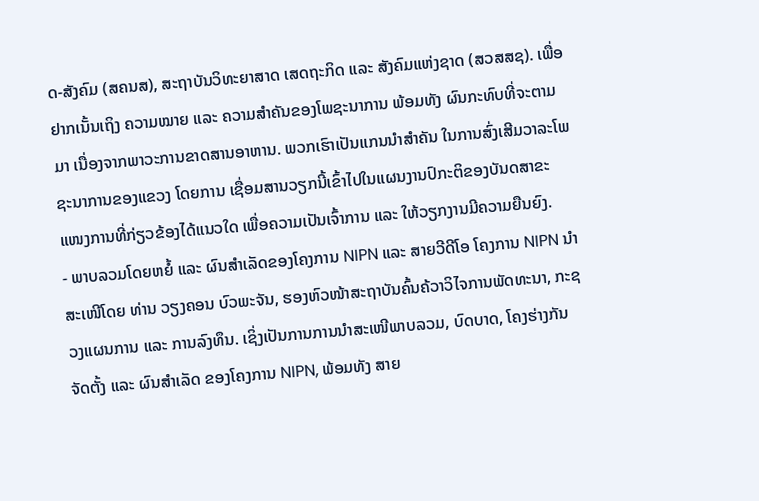ດ-ສັງຄົມ (ສຄນສ), ສະຖາບັນວິທະຍາສາດ ເສດຖະກິດ ແລະ ສັງຄົມແຫ່ງຊາດ (ສວສສຊ). ເພື່ອຢາກເນັ້ນເຖິງ ຄວາມໝາຍ ແລະ ຄວາມສໍາຄັນຂອງໂພຊະນາການ ພ້ອມທັງ ຜົນກະທົບທີ່ຈະຕາມມາ ເນື່ອງຈາກພາວະການຂາດສານອາຫານ. ພວກເຮົາເປັນແກນນໍາສໍາຄັນ ໃນການສົ່ງເສີມວາລະໂພຊະນາການຂອງແຂວງ ໂດຍການ ເຊື່ອມສານວຽກນີ້ເຂົ້າໄປໃນແຜນງານປົກະຕິຂອງບັນດສາຂະແໜງການທີ່ກ່ຽວຂ້ອງໄດ້ແນວໃດ ເພື່ອຄວາມເປັນເຈົ້າການ ແລະ ໃຫ້ວຽກງານມີຄວາມຍືນຍົງ.
- ພາບລວມໂດຍຫຍໍ້ ແລະ ຜົນສໍາເລັດຂອງໂຄງການ NIPN ແລະ ສາຍວີດີໂອ ໂຄງການ NIPN ນໍາສະເໜີໂດຍ ທ່ານ ວຽງຄອນ ບົວພະຈັນ, ຮອງຫົວໜ້າສະຖາບັນຄົ້ນຄ້ວາວິໄຈການພັດທະນາ, ກະຊວງແຜນການ ແລະ ການລົງທຶນ. ເຊິ່ງເປັນການການນໍາສະເໜີພາບລວມ, ບົດບາດ, ໂຄງຮ່າງກັນຈັດຕັ້ງ ແລະ ຜົນສໍາເລັດ ຂອງໂຄງການ NIPN, ພ້ອມທັງ ສາຍ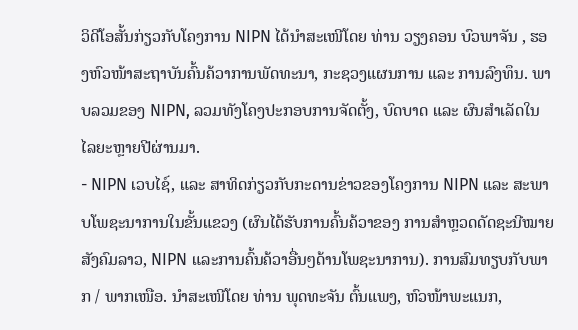ວິດີໂອສັ້ນກ່ຽວກັບໂຄງການ NIPN ໄດ້ນຳສະເໜີໂດຍ ທ່ານ ວຽງຄອນ ບົວພາຈັນ , ຮອງຫົວໜ້າສະຖາບັນຄົ້ນຄ້ວາການພັດທະນາ, ກະຊວງແຜນການ ແລະ ການລົງທຶນ. ພາບລວມຂອງ NIPN, ລວມທັງໂຄງປະກອບການຈັດຕັ້ງ, ບົດບາດ ແລະ ຜົນສໍາເລັດໃນໄລຍະຫຼາຍປີຜ່ານມາ.
- NIPN ເວບໄຊ໌, ແລະ ສາທິດກ່ຽວກັບກະດານຂ່າວຂອງໂຄງການ NIPN ແລະ ສະພາບໂພຊະນາການໃນຂັ້ນແຂວງ (ຜົນໄດ້ຮັບການຄົ້ນຄ້ວາຂອງ ການສຳຫຼວດດັດຊະນີໝາຍສັງຄົມລາວ, NIPN ແລະການຄົ້ນຄ້ວາອື່ນໆດ້ານໂພຊະນາການ). ການສົມທຽບກັບພາກ / ພາກເໜືອ. ນໍາສະເໜີໂດຍ ທ່ານ ພຸດທະຈັນ ຕົ້ນແພງ, ຫົວໜ້າພະແນກ,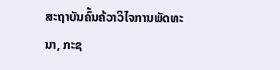ສະຖາບັນຄົ້ນຄ້ວາວິໄຈການພັດທະນາ, ກະຊ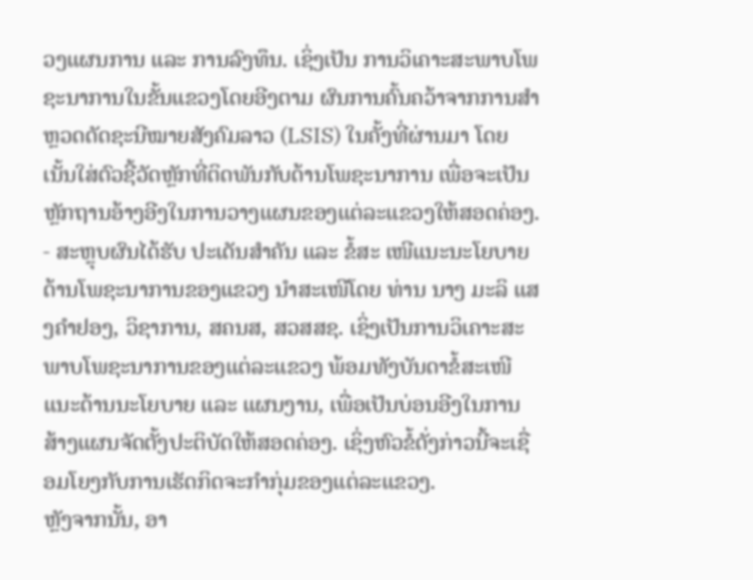ວງແຜນການ ແລະ ການລົງທຶນ. ເຊິ່ງເປັນ ການວິເຄາະສະພາບໂພຊະນາການໃນຂັ້ນແຂວງໂດຍອີງຕາມ ຜົນການຄົ້ນຄວ້າຈາກການສຳຫຼວດດັດຊະນີໝາຍສັງຄົມລາວ (LSIS) ໃນຄັ້ງທີ່ຜ່ານມາ ໂດຍເນັ້ນໃສ່ຕົວຊີ້ວັດຫຼັກທີ່ຕິດພັນກັບດ້ານໂພຊະນາການ ເພື່ອຈະເປັນຫຼັກຖານອ້າງອີງໃນການວາງແຜນຂອງແຕ່ລະແຂວງໃຫ້ສອດຄ່ອງ.
- ສະຫຼຸບຜົນໄດ້ຮັບ ປະເດັນສໍາຄັນ ແລະ ຂໍ້ສະ ເໜີແນະນະໂຍບາຍດ້ານໂພຊະນາການຂອງແຂວງ ນໍາສະເໜີໂດຍ ທ່ານ ນາງ ມະລິ ແສງຄໍາຢອງ, ວິຊາການ, ສຄນສ, ສວສສຊ. ເຊິ່ງເປັນການວິເຄາະສະພາບໂພຊະນາການຂອງແຕ່ລະແຂວງ ພ້ອມທັງບັນດາຂໍ້ສະເໜີແນະດ້ານນະໂຍບາຍ ແລະ ແຜນງານ, ເພື່ອເປັນບ່ອນອີງໃນການສ້າງແຜນຈັດຕັ້ງປະຕິບັດໃຫ້ສອດຄ່ອງ. ເຊິ່ງຫົວຂໍ້ດັ່ງກ່າວນີ້ຈະເຊື່ອມໂຍງກັບການເຮັດກິດຈະກໍາກຸ່ມຂອງແຕ່ລະແຂວງ.
ຫຼັງຈາກນັ້ນ, ອາ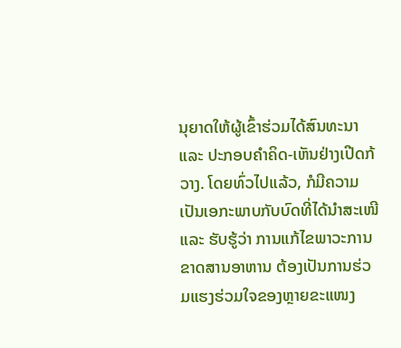ນຸຍາດໃຫ້ຜູ້ເຂົ້າຮ່ວມໄດ້ສົນທະນາ ແລະ ປະກອບຄໍາຄິດ-ເຫັນຢ່າງເປີດກ້ວາງ. ໂດຍທົ່ວໄປແລ້ວ, ກໍມີຄວາມເປັນເອກະພາບກັບບົດທີ່ໄດ້ນໍາສະເໜີ ແລະ ຮັບຮູ້ວ່າ ການແກ້ໄຂພາວະການຂາດສານອາຫານ ຕ້ອງເປັນການຮ່ວມແຮງຮ່ວມໃຈຂອງຫຼາຍຂະແໜງ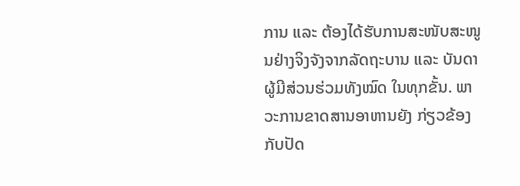ການ ແລະ ຕ້ອງໄດ້ຮັບການສະໜັບສະໜູນຢ່າງຈິງຈັງຈາກລັດຖະບານ ແລະ ບັນດາຜູ້ມີສ່ວນຮ່ວມທັງໝົດ ໃນທຸກຂັ້ນ. ພາວະການຂາດສານອາຫານຍັງ ກ່ຽວຂ້ອງກັບປັດ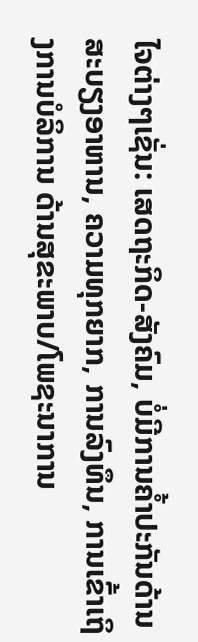ໄຈຕ່າງໆເຊັ່ນ: ເສດຖະກິດ-ສັງຄົມ, ບໍ່ມີການຄໍ້າປະກັນດ້ານສະບຽງອາຫານ, ຄວາມທຸກຍາກ, ການລົງທຶນ, ການເຂົ້າເຖິງການບໍລິການ ດ້ານສຸຂະພາບ/ໂພຊະນາການ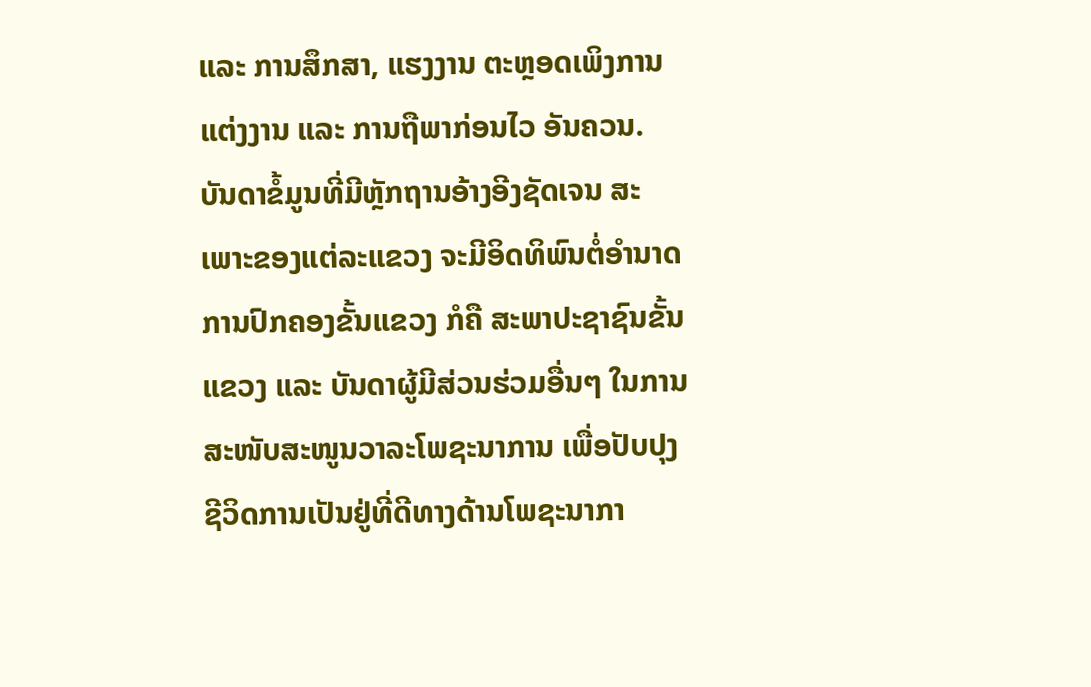ແລະ ການສຶກສາ, ແຮງງານ ຕະຫຼອດເພິງການແຕ່ງງານ ແລະ ການຖືພາກ່ອນໄວ ອັນຄວນ.
ບັນດາຂໍ້ມູນທີ່ມີຫຼັກຖານອ້າງອີງຊັດເຈນ ສະເພາະຂອງແຕ່ລະແຂວງ ຈະມີອິດທິພົນຕໍ່ອໍານາດການປົກຄອງຂັ້ນແຂວງ ກໍຄື ສະພາປະຊາຊົນຂັ້ນແຂວງ ແລະ ບັນດາຜູ້ມີສ່ວນຮ່ວມອື່ນໆ ໃນການສະໜັບສະໜູນວາລະໂພຊະນາການ ເພື່ອປັບປຸງຊີວິດການເປັນຢູ່ທີ່ດີທາງດ້ານໂພຊະນາກາ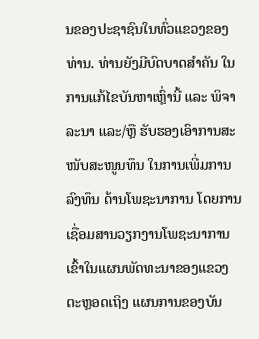ນຂອງປະຊາຊົນໃນທົ່ວແຂວງຂອງທ່ານ. ທ່ານຍັງມີບົດບາດສຳຄັນ ໃນການແກ້ໄຂບັນຫາເຫຼົ່ານີ້ ແລະ ພິຈາລະນາ ແລະ/ຫຼື ຮັບຮອງເອົາການສະໜັບສະໜູນທຶນ ໃນການເພີ່ມການລົງທຶນ ດ້ານໂພຊະນາການ ໂດຍການເຊື່ອມສານວຽກງານໂພຊະນາການເຂົ້າໃນແຜນພັດທະນາຂອງແຂວງ ຕະຫຼອດເຖິງ ແຜນການຂອງບັນ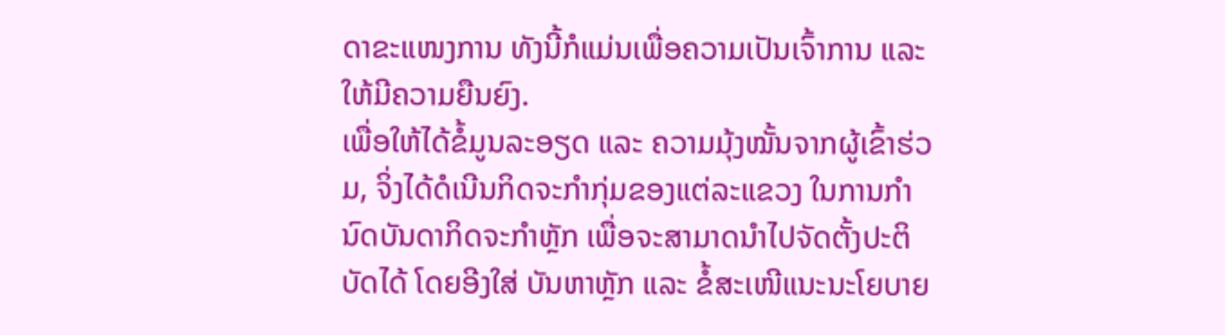ດາຂະແໜງການ ທັງນີ້ກໍແມ່ນເພື່ອຄວາມເປັນເຈົ້າການ ແລະ ໃຫ້ມີຄວາມຍືນຍົງ.
ເພື່ອໃຫ້ໄດ້ຂໍ້ມູນລະອຽດ ແລະ ຄວາມມຸ້ງໝັ້ນຈາກຜູ້ເຂົ້າຮ່ວມ, ຈິ່ງໄດ້ດໍເນີນກິດຈະກໍາກຸ່ມຂອງແຕ່ລະແຂວງ ໃນການກໍານົດບັນດາກິດຈະກໍາຫຼັກ ເພື່ອຈະສາມາດນໍາໄປຈັດຕັ້ງປະຕິບັດໄດ້ ໂດຍອີງໃສ່ ບັນຫາຫຼັກ ແລະ ຂໍ້ສະເໜີແນະນະໂຍບາຍ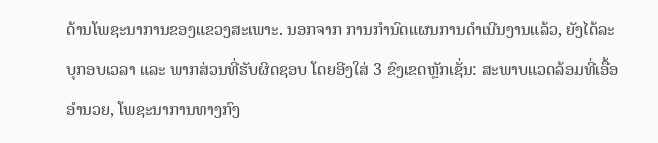ດ້ານໂພຊະນາການຂອງແຂວງສະເພາະ. ນອກຈາກ ການກຳນົດແຜນການດຳເນີນງານແລ້ວ, ຍັງໄດ້ລະບຸກອບເວລາ ແລະ ພາກສ່ວນທີ່ຮັບຜິດຊອບ ໂດຍອີງໃສ່ 3 ຂົງເຂດຫຼັກເຊັ່ນ: ສະພາບແວດລ້ອມທີ່ເອື້ອອໍານວຍ, ໂພຊະນາການທາງກົງ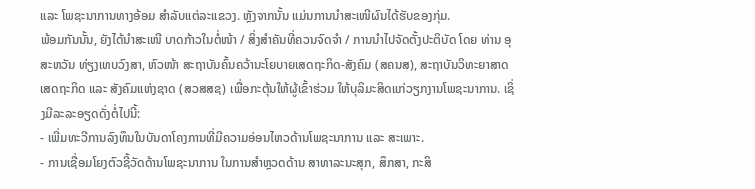ແລະ ໂພຊະນາການທາງອ້ອມ ສຳລັບແຕ່ລະແຂວງ. ຫຼັງຈາກນັ້ນ ແມ່ນການນຳສະເໜີຜົນໄດ້ຮັບຂອງກຸ່ມ.
ພ້ອມກັນນັ້ນ, ຍັງໄດ້ນໍາສະເໜີ ບາດກ້າວໃນຕໍ່ໜ້າ / ສິ່ງສໍາຄັນທີ່ຄວນຈົດຈໍາ / ການນໍາໄປຈັດຕັ້ງປະຕິບັດ ໂດຍ ທ່ານ ອຸສະຫວັນ ທ່ຽງເທບວົງສາ, ຫົວໜ້າ ສະຖາບັນຄົ້ນຄວ້ານະໂຍບາຍເສດຖະກິດ-ສັງຄົມ (ສຄນສ), ສະຖາບັນວິທະຍາສາດ ເສດຖະກິດ ແລະ ສັງຄົມແຫ່ງຊາດ (ສວສສຊ) ເພື່ອກະຕຸ້ນໃຫ້ຜູ້ເຂົ້າຮ່ວມ ໃຫ້ບຸລິມະສິດແກ່ວຽກງານໂພຊະນາການ. ເຊິ່ງມີລະລະອຽດດັ່ງຕໍ່ໄປນີ້:
- ເພີ່ມທະວີການລົງທຶນໃນບັນດາໂຄງການທີ່ມີຄວາມອ່ອນໄຫວດ້ານໂພຊະນາການ ແລະ ສະເພາະ.
- ການເຊື່ອມໂຍງຕົວຊີ້ວັດດ້ານໂພຊະນາການ ໃນການສໍາຫຼວດດ້ານ ສາທາລະນະສຸກ, ສຶກສາ, ກະສິ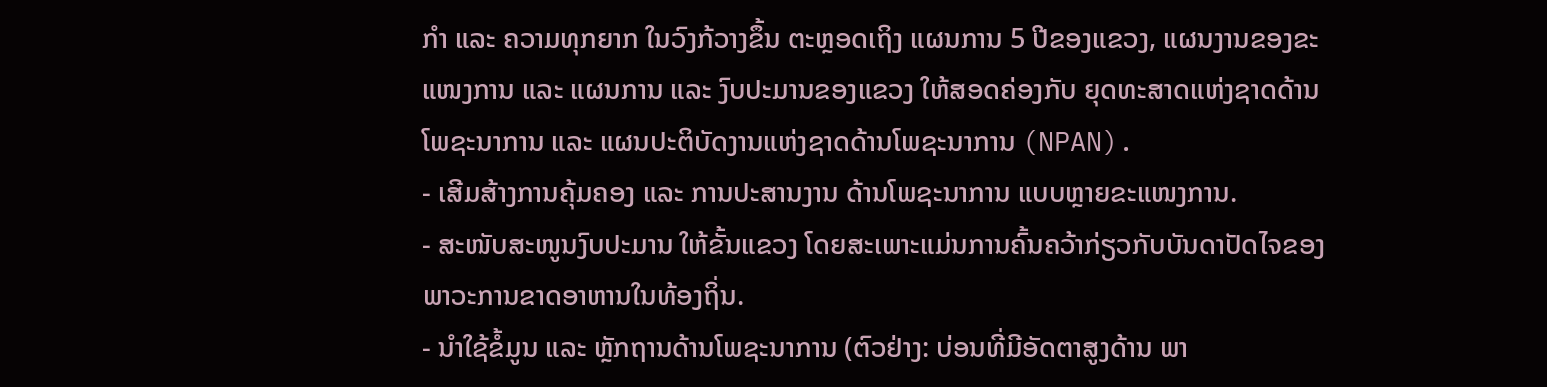ກໍາ ແລະ ຄວາມທຸກຍາກ ໃນວົງກ້ວາງຂຶ້ນ ຕະຫຼອດເຖິງ ແຜນການ 5 ປີຂອງແຂວງ, ແຜນງານຂອງຂະແໜງການ ແລະ ແຜນການ ແລະ ງົບປະມານຂອງແຂວງ ໃຫ້ສອດຄ່ອງກັບ ຍຸດທະສາດແຫ່ງຊາດດ້ານໂພຊະນາການ ແລະ ແຜນປະຕິບັດງານແຫ່ງຊາດດ້ານໂພຊະນາການ (NPAN).
- ເສີມສ້າງການຄຸ້ມຄອງ ແລະ ການປະສານງານ ດ້ານໂພຊະນາການ ແບບຫຼາຍຂະແໜງການ.
- ສະໜັບສະໜູນງົບປະມານ ໃຫ້ຂັ້ນແຂວງ ໂດຍສະເພາະແມ່ນການຄົ້ນຄວ້າກ່ຽວກັບບັນດາປັດໄຈຂອງພາວະການຂາດອາຫານໃນທ້ອງຖິ່ນ.
- ນຳໃຊ້ຂໍ້ມູນ ແລະ ຫຼັກຖານດ້ານໂພຊະນາການ (ຕົວຢ່າງ: ບ່ອນທີ່ມີອັດຕາສູງດ້ານ ພາ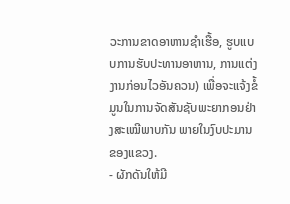ວະການຂາດອາຫານຊໍາເຮື້ອ, ຮູບແບບການຮັບປະທານອາຫານ, ການແຕ່ງງານກ່ອນໄວອັນຄວນ) ເພື່ອຈະແຈ້ງຂໍ້ມູນໃນການຈັດສັນຊັບພະຍາກອນຢ່າງສະເໝີພາບກັນ ພາຍໃນງົບປະມານຂອງແຂວງ.
- ຜັກດັນໃຫ້ມີ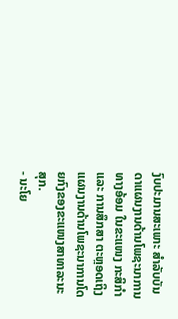ງົບປະມານສະເພາະ ສໍາລັບບັນດາແຜນງານດ້ານໂພຊະນາການທາງອ້ອມ ໃນຂະແໜງ ກະສິກຳ ແລະ ການສຶກສາ ຕະຫຼອດເຖິງ ແຜນງານດ້ານໂພຊະນາການໂດຍກົງຂອງຂະແໜງສາທາລະນະສຸກ.
- ນະໂຍ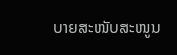ບາຍສະໜັບສະໜູນ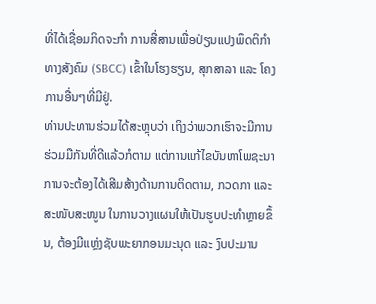ທີ່ໄດ້ເຊື່ອມກິດຈະກໍາ ການສື່ສານເພື່ອປ່ຽນແປງພຶດຕິກໍາທາງສັງຄົມ (SBCC) ເຂົ້າໃນໂຮງຮຽນ, ສຸກສາລາ ແລະ ໂຄງການອື່ນໆທີ່ມີຢູ່.
ທ່ານປະທານຮ່ວມໄດ້ສະຫຼຸບວ່າ ເຖິງວ່າພວກເຮົາຈະມີການຮ່ວມມືກັນທີ່ດີແລ້ວກໍຕາມ ແຕ່ການແກ້ໄຂບັນຫາໂພຊະນາການຈະຕ້ອງໄດ້ເສີມສ້າງດ້ານການຕິດຕາມ, ກວດກາ ແລະ ສະໜັບສະໜູນ ໃນການວາງແຜນໃຫ້ເປັນຮູບປະທໍາຫຼາຍຂຶ້ນ, ຕ້ອງມີແຫຼ່ງຊັບພະຍາກອນມະນຸດ ແລະ ງົບປະມານ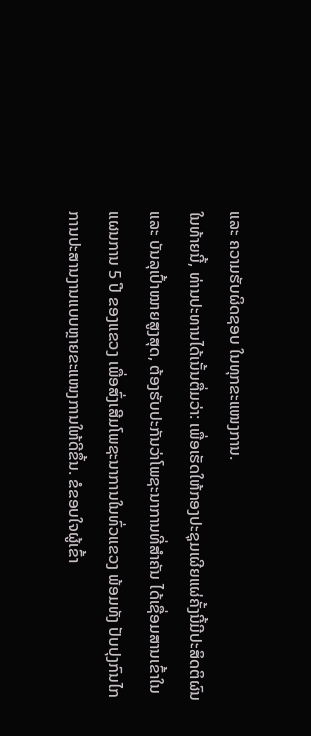ແລະ ຄວາມຮັບຜິດຊອບ ໃນທຸກຂະແໜງການ.
ໃນທ້າຍນີ້, ທ່ານປະທານໄດ້ເນັ້ນຕື່ມວ່າ: ເພື່ອເຮັດໃຫ້ກອງປະຊຸມເຜີຍແຜ່ຄັ້ງນີ້ມີປະສິດຕິຜົນ ແລະ ບັນລຸເປົ້າໝາຍສູງສຸດ, ຕ້ອງຮັບປະກັນວ່າໂພຊະນາການທີ່ສໍາຄັນ ໄດ້ເຊື່ອມສານເຂົ້າໃນແຜນການ 5 ປີ ຂອງແຂວງ ເພື່ອສົ່ງເສີມໂພຊະນາການໃນທົ່ວແຂວງ ພ້ອມທັງ ປັບປຸງກົນໄກການປະສານງານແບບຫຼາຍຂະແໜງການໃຫ້ດີຂຶ້ນ. ຂໍຂອບໃຈຜູ້ເຂົ້າ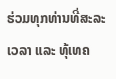ຮ່ວມທຸກທ່ານທີ່ສະລະເວລາ ແລະ ທຸ້ເທຄ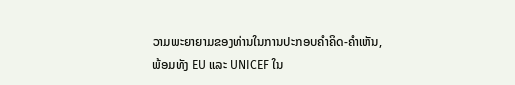ວາມພະຍາຍາມຂອງທ່ານໃນການປະກອບຄໍາຄິດ-ຄໍາເຫັນ, ພ້ອມທັງ EU ແລະ UNICEF ໃນ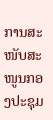ການສະໜັບສະໜູນກອງປະຊຸມ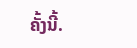ຄັ້ງນີ້.